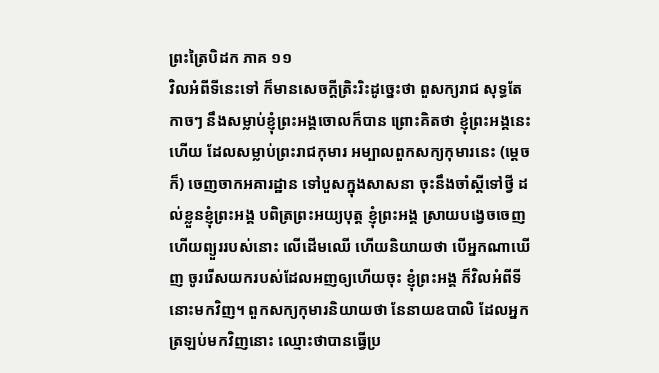ព្រះត្រៃបិដក ភាគ ១១
វិលអំពីទីនេះទៅ ក៏មានសេចក្តីត្រិះរិះដូច្នេះថា ពួសក្យរាជ សុទ្ធតែកាចៗ នឹងសម្លាប់ខ្ញុំព្រះអង្គចោលក៏បាន ព្រោះគិតថា ខ្ញុំព្រះអង្គនេះហើយ ដែលសម្លាប់ព្រះរាជកុមារ អម្បាលពួកសក្យកុមារនេះ (ម្តេចក៏) ចេញចាកអគារដ្ឋាន ទៅបួសក្នុងសាសនា ចុះនឹងចាំស្តីទៅថ្វី ដល់ខ្លួនខ្ញុំព្រះអង្គ បពិត្រព្រះអយ្យបុត្ត ខ្ញុំព្រះអង្គ ស្រាយបង្វេចចេញ ហើយព្យួររបស់នោះ លើដើមឈើ ហើយនិយាយថា បើអ្នកណាឃើញ ចូររើសយករបស់ដែលអញឲ្យហើយចុះ ខ្ញុំព្រះអង្គ ក៏វិលអំពីទីនោះមកវិញ។ ពួកសក្យកុមារនិយាយថា នែនាយឧបាលិ ដែលអ្នកត្រឡប់មកវិញនោះ ឈ្មោះថាបានធ្វើប្រ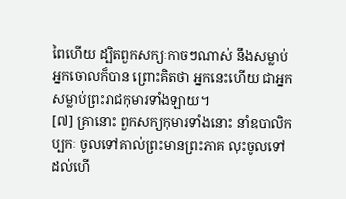ពៃហើយ ដ្បិតពួកសក្យៈកាចៗណាស់ នឹងសម្លាប់អ្នកចោលក៏បាន ព្រោះគិតថា អ្នកនេះហើយ ជាអ្នកសម្លាប់ព្រះរាជកុមារទាំងឡាយ។
[៧] គ្រានោះ ពួកសក្យកុមារទាំងនោះ នាំឧបាលិកប្បកៈ ចូលទៅគាល់ព្រះមានព្រះភាគ លុះចូលទៅដល់ហើ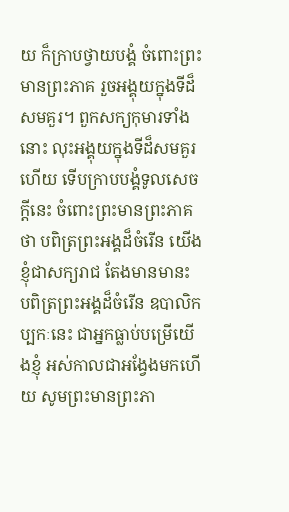យ ក៏ក្រាបថ្វាយបង្គំ ចំពោះព្រះមានព្រះភាគ រួចអង្គុយក្នុងទីដ៏សមគួរ។ ពួកសក្យកុមារទាំងនោះ លុះអង្គុយក្នុងទីដ៏សមគួរហើយ ទើបក្រាបបង្គំទូលសេចក្តីនេះ ចំពោះព្រះមានព្រះភាគថា បពិត្រព្រះអង្គដ៏ចំរើន យើងខ្ញុំជាសក្យរាជ តែងមានមានះ បពិត្រព្រះអង្គដ៏ចំរើន ឧបាលិកប្បកៈនេះ ជាអ្នកធ្លាប់បម្រើយើងខ្ញុំ អស់កាលជាអង្វែងមកហើយ សូមព្រះមានព្រះភា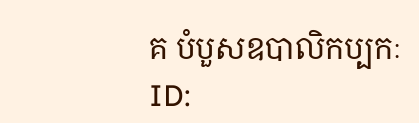គ បំបួសឧបាលិកប្បកៈ
ID: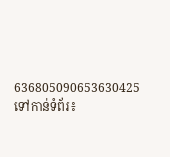636805090653630425
ទៅកាន់ទំព័រ៖